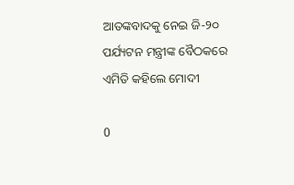ଆତଙ୍କବାଦକୁ ନେଇ ଜି-୨୦ ପର୍ଯ୍ୟଟନ ମନ୍ତ୍ରୀଙ୍କ ବୈଠକରେ ଏମିତି କହିଲେ ମୋଦୀ

0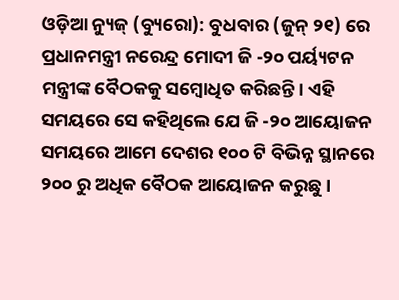ଓଡ଼ିଆ ନ୍ୟୁଜ୍ (ବ୍ୟୁରୋ): ବୁଧବାର (ଜୁନ୍ ୨୧) ରେ ପ୍ରଧାନମନ୍ତ୍ରୀ ନରେନ୍ଦ୍ର ମୋଦୀ ଜି -୨୦ ପର୍ୟ୍ୟଟନ ମନ୍ତ୍ରୀଙ୍କ ବୈଠକକୁ ସମ୍ବୋଧିତ କରିଛନ୍ତି। ଏହି ସମୟରେ ସେ କହିଥିଲେ ଯେ ଜି -୨୦ ଆୟୋଜନ ସମୟରେ ଆମେ ଦେଶର ୧୦୦ ଟି ବିଭିନ୍ନ ସ୍ଥାନରେ ୨୦୦ ରୁ ଅଧିକ ବୈଠକ ଆୟୋଜନ କରୁଛୁ।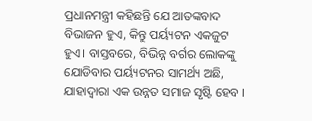ପ୍ରଧାନମନ୍ତ୍ରୀ କହିଛନ୍ତି ଯେ ଆତଙ୍କବାଦ ବିଭାଜନ ହୁଏ, କିନ୍ତୁ ପର୍ୟ୍ୟଟନ ଏକଜୁଟ ହୁଏ। ବାସ୍ତବରେ, ବିଭିନ୍ନ ବର୍ଗର ଲୋକଙ୍କୁ ଯୋଡିବାର ପର୍ୟ୍ୟଟନର ସାମର୍ଥ୍ୟ ଅଛି, ଯାହାଦ୍ୱାରା ଏକ ଉନ୍ନତ ସମାଜ ସୃଷ୍ଟି ହେବ ।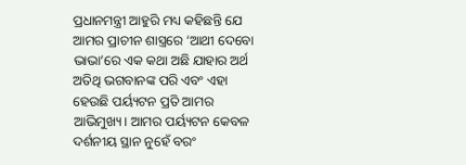ପ୍ରଧାନମନ୍ତ୍ରୀ ଆହୁରି ମଧ୍ୟ କହିଛନ୍ତି ଯେ ଆମର ପ୍ରାଚୀନ ଶାସ୍ତ୍ରରେ ‘ଆଥୀ ଦେବୋ ଭାଭା’ରେ ଏକ କଥା ଅଛି ଯାହାର ଅର୍ଥ ଅତିଥି ଭଗବାନଙ୍କ ପରି ଏବଂ ଏହା ହେଉଛି ପର୍ୟ୍ୟଟନ ପ୍ରତି ଆମର ଆଭିମୁଖ୍ୟ। ଆମର ପର୍ୟ୍ୟଟନ କେବଳ ଦର୍ଶନୀୟ ସ୍ଥାନ ନୁହେଁ ବରଂ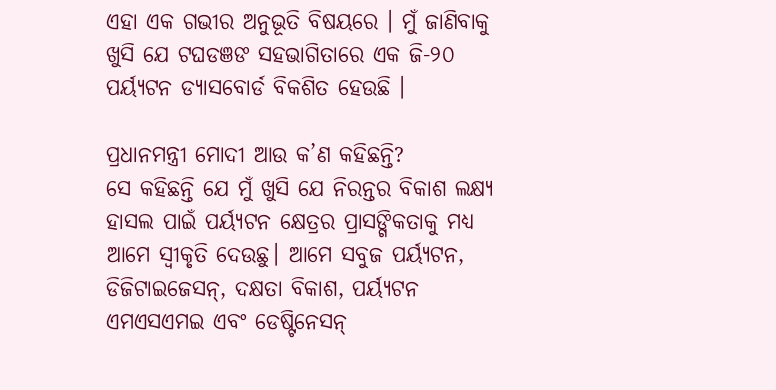ଏହା ଏକ ଗଭୀର ଅନୁଭୂତି ବିଷୟରେ । ମୁଁ ଜାଣିବାକୁ ଖୁସି ଯେ ଟଘଡଞଙ ସହଭାଗିତାରେ ଏକ ଜି-୨୦ ପର୍ୟ୍ୟଟନ ଡ୍ୟାସବୋର୍ଡ ବିକଶିତ ହେଉଛି ।

ପ୍ରଧାନମନ୍ତ୍ରୀ ମୋଦୀ ଆଉ କ’ଣ କହିଛନ୍ତି?
ସେ କହିଛନ୍ତି ଯେ ମୁଁ ଖୁସି ଯେ ନିରନ୍ତର ବିକାଶ ଲକ୍ଷ୍ୟ ହାସଲ ପାଇଁ ପର୍ୟ୍ୟଟନ କ୍ଷେତ୍ରର ପ୍ରାସଙ୍ଗିକତାକୁ ମଧ୍ୟ ଆମେ ସ୍ୱୀକୃତି ଦେଉଛୁ। ଆମେ ସବୁଜ ପର୍ୟ୍ୟଟନ, ଡିଜିଟାଇଜେସନ୍, ଦକ୍ଷତା ବିକାଶ, ପର୍ୟ୍ୟଟନ ଏମଏସଏମଇ ଏବଂ ଡେଷ୍ଟିନେସନ୍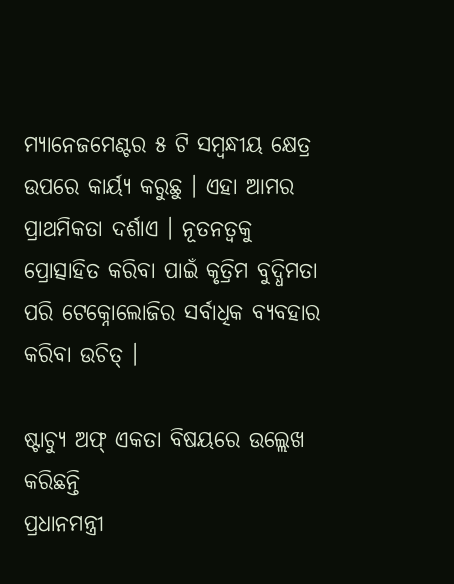ମ୍ୟାନେଜମେଣ୍ଟର ୫ ଟି ସମ୍ବନ୍ଧୀୟ କ୍ଷେତ୍ର ଉପରେ କାର୍ୟ୍ୟ କରୁଛୁ । ଏହା ଆମର ପ୍ରାଥମିକତା ଦର୍ଶାଏ । ନୂତନତ୍ୱକୁ ପ୍ରୋତ୍ସାହିତ କରିବା ପାଇଁ କୃତ୍ରିମ ବୁଦ୍ଧିମତା ପରି ଟେକ୍ନୋଲୋଜିର ସର୍ବାଧିକ ବ୍ୟବହାର କରିବା ଉଚିତ୍ ।

ଷ୍ଟାଚ୍ୟୁ ଅଫ୍ ଏକତା ବିଷୟରେ ଉଲ୍ଲେଖ କରିଛନ୍ତି
ପ୍ରଧାନମନ୍ତ୍ରୀ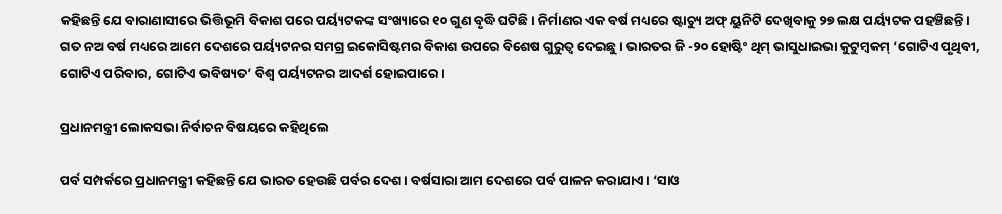କହିଛନ୍ତି ଯେ ବାରାଣାସୀରେ ଭିତ୍ତିଭୂମି ବିକାଶ ପରେ ପର୍ୟ୍ୟଟକଙ୍କ ସଂଖ୍ୟାରେ ୧୦ ଗୁଣ ବୃଦ୍ଧି ଘଟିଛି। ନିର୍ମାଣର ଏକ ବର୍ଷ ମଧ୍ୟରେ ଷ୍ଟାଚ୍ୟୁ ଅଫ୍ ୟୁନିଟି ଦେଖିବାକୁ ୨୭ ଲକ୍ଷ ପର୍ୟ୍ୟଟକ ପହଞ୍ଚିଛନ୍ତି। ଗତ ନଅ ବର୍ଷ ମଧ୍ୟରେ ଆମେ ଦେଶରେ ପର୍ୟ୍ୟଟନର ସମଗ୍ର ଇକୋସିଷ୍ଟମର ବିକାଶ ଉପରେ ବିଶେଷ ଗୁରୁତ୍ୱ ଦେଇଛୁ। ଭାରତର ଜି -୨୦ ହୋଷ୍ଟିଂ ଥିମ୍ ଭାସୁଧାଇଭା କୁଟୁମ୍ବକମ୍ ‘ଗୋଟିଏ ପୃଥିବୀ, ଗୋଟିଏ ପରିବାର, ଗୋଟିଏ ଭବିଷ୍ୟତ’ ବିଶ୍ୱ ପର୍ୟ୍ୟଟନର ଆଦର୍ଶ ହୋଇପାରେ।

ପ୍ରଧାନମନ୍ତ୍ରୀ ଲୋକସଭା ନିର୍ବାଚନ ବିଷୟରେ କହିଥିଲେ

ପର୍ବ ସମ୍ପର୍କରେ ପ୍ରଧାନମନ୍ତ୍ରୀ କହିଛନ୍ତି ଯେ ଭାରତ ହେଉଛି ପର୍ବର ଦେଶ। ବର୍ଷସାରା ଆମ ଦେଶରେ ପର୍ବ ପାଳନ କରାଯାଏ । ‘ସାଓ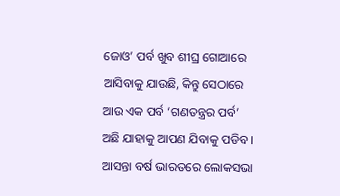ଜୋଓ’ ପର୍ବ ଖୁବ ଶୀଘ୍ର ଗୋଆରେ ଆସିବାକୁ ଯାଉଛି, କିନ୍ତୁ ସେଠାରେ ଆଉ ଏକ ପର୍ବ ‘ଗଣତନ୍ତ୍ରର ପର୍ବ’ ଅଛି ଯାହାକୁ ଆପଣ ଯିବାକୁ ପଡିବ । ଆସନ୍ତା ବର୍ଷ ଭାରତରେ ଲୋକସଭା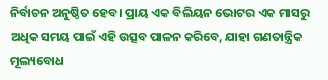ନିର୍ବାଚନ ଅନୁଷ୍ଠିତ ହେବ। ପ୍ରାୟ ଏକ ବିଲିୟନ ଭୋଟର ଏକ ମାସରୁ ଅଧିକ ସମୟ ପାଇଁ ଏହି ଉତ୍ସବ ପାଳନ କରିବେ, ଯାହା ଗଣତାନ୍ତ୍ରିକ ମୂଲ୍ୟବୋଧ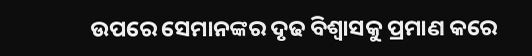ଉପରେ ସେମାନଙ୍କର ଦୃଢ ବିଶ୍ୱାସକୁ ପ୍ରମାଣ କରେ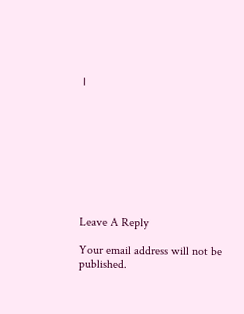।









Leave A Reply

Your email address will not be published.